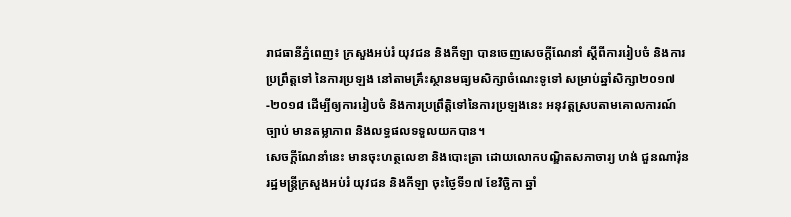រាជធានីភ្នំពេញ៖ ក្រសួងអប់រំ យុវជន និងកីឡា បានចេញសេចក្តីណែនាំ ស្តីពីការរៀបចំ និងការប្រព្រឹត្តទៅ នៃការប្រឡង នៅតាមគ្រឹះស្ថានមធ្យមសិក្សាចំណេះទូទៅ សម្រាប់ឆ្នាំសិក្សា២០១៧-២០១៨ ដើម្បីឲ្យការរៀបចំ និងការប្រព្រឹត្តិទៅនៃការប្រឡងនេះ អនុវត្តស្របតាមគោលការណ៍ច្បាប់ មានតម្លាភាព និងលទ្ធផលទទួលយកបាន។
សេចក្តីណែនាំនេះ មានចុះហត្ថលេខា និងបោះត្រា ដោយលោកបណ្ឌិតសភាចារ្យ ហង់ ជួនណារ៉ុន រដ្ឋមន្ត្រីក្រសួងអប់រំ យុវជន និងកីឡា ចុះថ្ងៃទី១៧ ខែវិច្ឆិកា ឆ្នាំ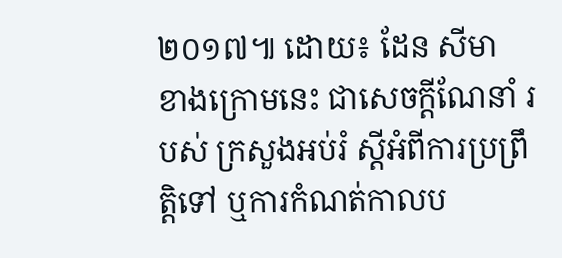២០១៧៕ ដោយ៖ ដែន សីមា
ខាងក្រោមនេះ ជាសេចក្តីណែនាំ របស់ ក្រសួងអប់រំ ស្តីអំពីការប្រព្រឹត្តិទៅ ឬការកំណត់កាលប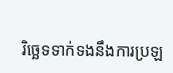រិច្ឆេទទាក់ទងនឹងការប្រឡ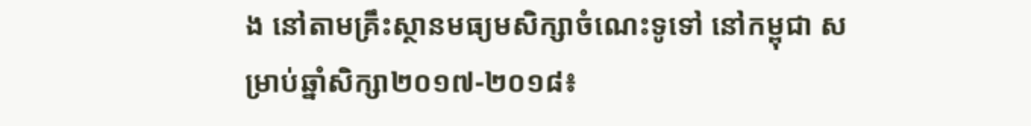ង នៅតាមគ្រឹះស្ថានមធ្យមសិក្សាចំណេះទូទៅ នៅកម្ពុជា សម្រាប់ឆ្នាំសិក្សា២០១៧-២០១៨៖